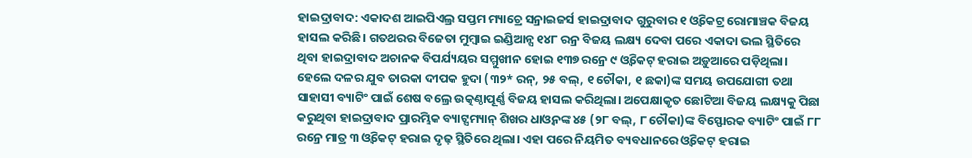ହାଇଦ୍ରାବାଦ: ଏକାଦଶ ଆଇପିଏଲ୍ର ସପ୍ତମ ମ୍ୟାଚ୍ରେ ସନ୍ରାଇଜର୍ସ ହାଇଦ୍ରାବାଦ ଗୁରୁବାର ୧ ଓ୍ଵିକେଟ୍ର ରୋମାଞ୍ଚକ ବିଜୟ ହାସଲ କରିଛି। ଗତଥରର ବିଜେତା ମୁମ୍ବାଇ ଇଣ୍ଡିଆନ୍ସ ୧୪୮ ରନ୍ର ବିଜୟ ଲକ୍ଷ୍ୟ ଦେବା ପରେ ଏକାଦା ଭଲ ସ୍ଥିତିରେ ଥିବା ହାଇଦ୍ରାବାଦ ଅଚାନକ ବିପର୍ଯ୍ୟୟର ସମ୍ମୁଖୀନ ହୋଇ ୧୩୭ ରନ୍ରେ ୯ ଓ୍ଵିକେଟ୍ ହରାଇ ଅଡ଼ୁଆରେ ପଡ଼ିଥିଲା। ହେଲେ ଦଳର ଯୁବ ତାରକା ଦୀପକ ହୁଦା (୩୨* ରନ୍, ୨୫ ବଲ୍, ୧ ଚୌକା, ୧ ଛକା)ଙ୍କ ସମୟ ଉପଯୋଗୀ ତଥା ସାହାସୀ ବ୍ୟାଟିଂ ପାଇଁ ଶେଷ ବଲ୍ରେ ଉତ୍କଣ୍ଠାପୂର୍ଣ୍ଣ ବିଜୟ ହାସଲ କରିଥିଲା। ଅପେକ୍ଷାକୃତ ଛୋଟିଆ ବିଜୟ ଲକ୍ଷ୍ୟକୁ ପିଛା କରୁଥିବା ହାଇଦ୍ରାବାଦ ପ୍ରାରମ୍ଭିକ ବ୍ୟାଟ୍ସମ୍ୟାନ୍ ଶିଖର ଧାଓ୍ଵନଙ୍କ ୪୫ (୨୮ ବଲ୍, ୮ ଚୌକା)ଙ୍କ ବିସ୍ଫୋରକ ବ୍ୟାଟିଂ ପାଇଁ ୮୮ ରନ୍ରେ ମାତ୍ର ୩ ଓ୍ଵିକେଟ୍ ହରାଇ ଦୃଢ଼ ସ୍ଥିତିରେ ଥିଲା। ଏହା ପରେ ନିୟମିତ ବ୍ୟବଧାନରେ ଓ୍ଵିକେଟ୍ ହରାଇ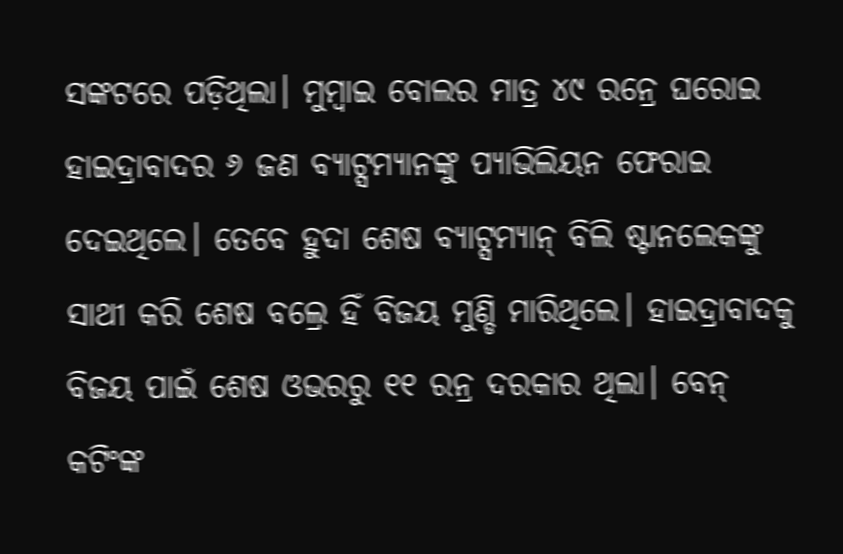ସଙ୍କଟରେ ପଡ଼ିଥିଲା। ମୁମ୍ବାଇ ବୋଲର ମାତ୍ର ୪୯ ରନ୍ରେ ଘରୋଇ ହାଇଦ୍ରାବାଦର ୬ ଜଣ ବ୍ୟାଟ୍ସମ୍ୟାନଙ୍କୁ ପ୍ୟାଭିଲିୟନ ଫେରାଇ ଦେଇଥିଲେ। ତେବେ ହୁଦା ଶେଷ ବ୍ୟାଟ୍ସମ୍ୟାନ୍ ବିଲି ଷ୍ଟାନଲେକଙ୍କୁ ସାଥୀ କରି ଶେଷ ବଲ୍ରେ ହିଁ ବିଜୟ ମୁଣ୍ଡି ମାରିଥିଲେ। ହାଇଦ୍ରାବାଦକୁ ବିଜୟ ପାଇଁ ଶେଷ ଓଭରରୁ ୧୧ ରନ୍ର ଦରକାର ଥିଲା। ବେନ୍ କଟିଂଙ୍କ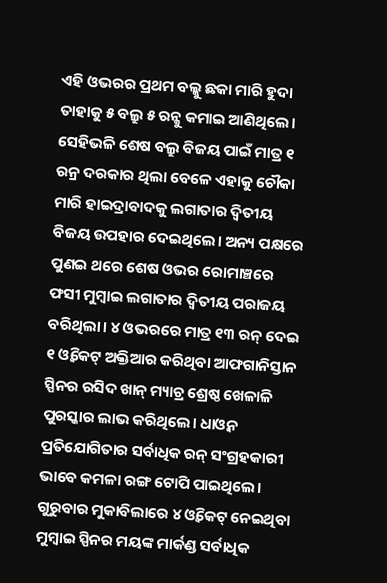ଏହି ଓଭରର ପ୍ରଥମ ବଲ୍କୁ ଛକା ମାରି ହୁଦା ତାହାକୁ ୫ ବଲ୍ରୁ ୫ ରନ୍କୁ କମାଇ ଆଣିଥିଲେ। ସେହିଭଳି ଶେଷ ବଲ୍ରୁ ବିଜୟ ପାଇଁ ମାତ୍ର ୧ ରନ୍ର ଦରକାର ଥିଲା ବେଳେ ଏହାକୁ ଚୌକା ମାରି ହାଇଦ୍ରାବାଦକୁ ଲଗାତାର ଦ୍ୱିତୀୟ ବିଜୟ ଉପହାର ଦେଇଥିଲେ। ଅନ୍ୟ ପକ୍ଷରେ ପୁଣଇ ଥରେ ଶେଷ ଓଭର ରୋମାଞ୍ଚରେ ଫସୀ ମୁମ୍ବାଇ ଲଗାତାର ଦ୍ୱିତୀୟ ପରାଜୟ ବରିଥିଲା। ୪ ଓଭରରେ ମାତ୍ର ୧୩ ରନ୍ ଦେଇ ୧ ଓ୍ଵିକେଟ୍ ଅକ୍ତିଆର କରିଥିବା ଆଫଗାନିସ୍ତାନ ସ୍ପିନର ରସିଦ ଖାନ୍ ମ୍ୟାଚ୍ର ଶ୍ରେଷ୍ଠ ଖେଳାଳି ପୁରସ୍କାର ଲାଭ କରିଥିଲେ। ଧାଓ୍ଵନ ପ୍ରତିଯୋଗିତାର ସର୍ବାଧିକ ରନ୍ ସଂଗ୍ରହକାରୀ ଭାବେ କମଳା ରଙ୍ଗ ଟୋପି ପାଇଥିଲେ। ଗୁରୁବାର ମୁକାବିଲାରେ ୪ ଓ୍ଵିକେଟ୍ ନେଇଥିବା ମୁମ୍ବାଇ ସ୍ପିନର ମୟଙ୍କ ମାର୍କଣ୍ଡ ସର୍ବାଧିକ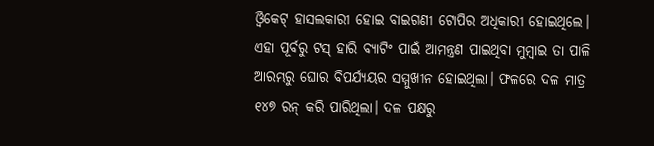ଓ୍ଵିକେଟ୍ ହାସଲକାରୀ ହୋଇ ବାଇଗଣୀ ଟୋପିର ଅଧିକାରୀ ହୋଇଥିଲେ। ଏହା ପୂର୍ବରୁ ଟସ୍ ହାରି ବ୍ୟାଟିଂ ପାଇଁ ଆମନ୍ତ୍ରଣ ପାଇଥିବା ମୁମ୍ବାଇ ତା ପାଳି ଆରମ୍ଭରୁ ଘୋର ବିପର୍ଯ୍ୟୟର ସମ୍ମୁଖୀନ ହୋଇଥିଲା। ଫଳରେ ଦଳ ମାତ୍ର ୧୪୭ ରନ୍ କରି ପାରିଥିଲା। ଦଳ ପକ୍ଷରୁ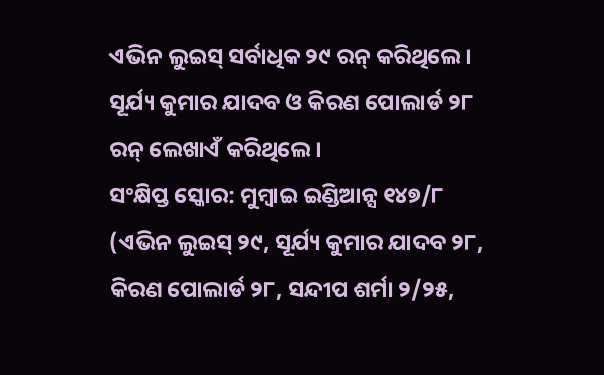ଏଭିନ ଲୁଇସ୍ ସର୍ବାଧିକ ୨୯ ରନ୍ କରିଥିଲେ। ସୂର୍ଯ୍ୟ କୁମାର ଯାଦବ ଓ କିରଣ ପୋଲାର୍ଡ ୨୮ ରନ୍ ଲେଖାଏଁ କରିଥିଲେ।
ସଂକ୍ଷିପ୍ତ ସ୍କୋର: ମୁମ୍ବାଇ ଇଣ୍ଡିଆନ୍ସ ୧୪୭/୮ (ଏଭିନ ଲୁଇସ୍ ୨୯, ସୂର୍ଯ୍ୟ କୁମାର ଯାଦବ ୨୮, କିରଣ ପୋଲାର୍ଡ ୨୮, ସନ୍ଦୀପ ଶର୍ମା ୨/୨୫,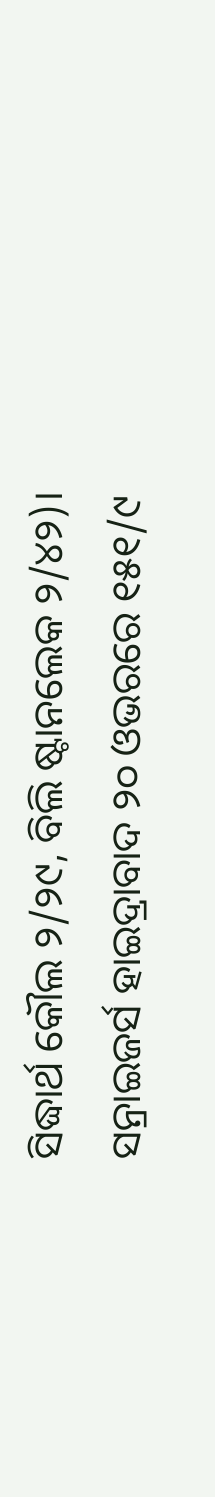ସିଦ୍ଧାର୍ଥ କୌଲ ୨/୨୯, ବିଲି ଷ୍ଟାନଲେକ ୨/୪୨)। ସନ୍ରାଇଜର୍ସ ହାଇଦ୍ରାବାଦ ୨୦ ଓଭରରେ ୧୫୧/୯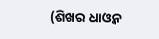(ଶିଖର ଧାଓ୍ଵନ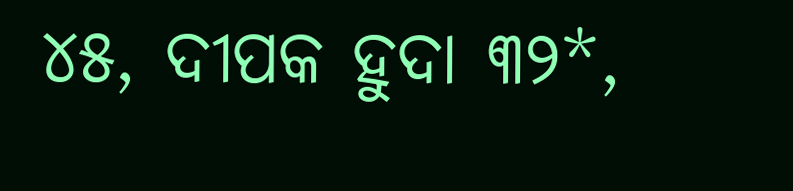୪୫, ଦୀପକ ହୁଦା ୩୨*,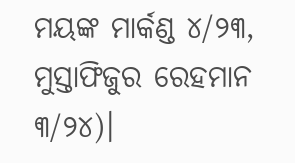ମୟଙ୍କ ମାର୍କଣ୍ଡ ୪/୨୩, ମୁସ୍ତାଫିଜୁର ରେହମାନ ୩/୨୪)।